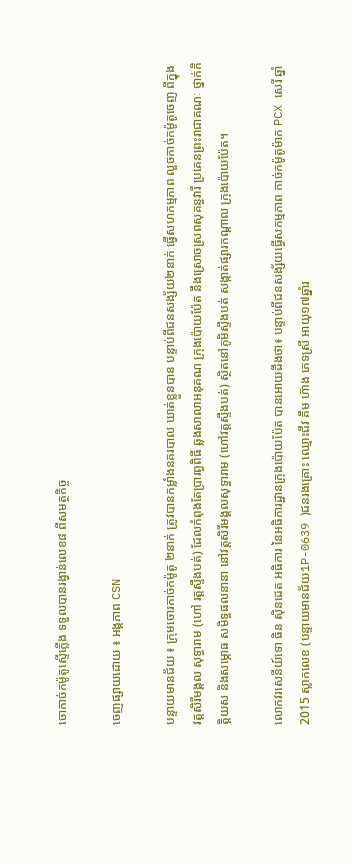ចោកាច់កម៉ូតូស្ទើភ្លើង ទទួលបានរង្វាន់លេខ៨ ពីសមត្ថកិច្ច

ចេញផ្សាយដោយ ៖ អង្គភាព CSN

បន្ទាយមានជ័យ ៖ ក្រុមចោរកាច់កម៉ូតូ ២នាក់ ត្រូវបានកម្លាំងនគរបាល ឃាត់ខ្លួនបាន បន្ទាប់ពីជនសង្ស័យ២នាក់ ធ្វើសហកម្មភាព លួចកាច់កម៉ូតូចេញ ពីក្នុងវត្តសិរីមង្គល សុទ្ធារាម (ហៅ រត្តស្ទឹងបត់) ដែលកំពុងតែប្រារព្ធពិធី ឆ្លងសាលាអនុគណ ក្រុងប៉ោយប៉ែត នឹងស្រោចស្រពសុគន្ធវារី ប្រគេនព្រះរាជាគណៈ ថ្នាក់កិត្តិយស និងសម្ភោធ សមិទ្ធផលនានា នៅវត្តសិរីមង្គលសុទ្ធារាម (ហៅវត្តស្ទឹងបត់) ស្ថិតនៅភូមិស្ទឹងបត់ សង្កាត់ផ្សារកណ្តាល ក្រុងប៉ោយប៉ែត។

លោកវរសេនីយ៍ទោ ធិន ស៊ិនដេត អធិការ នៃអធិការដ្ឋានក្រុងប៉ោយប៉ែត បានអោយដឹងថា៖ បន្ទាប់ពីជនសង្ស័យធ្វើសកម្មភាព កាច់កម៉ូតូម៉ាក PCX សេរី ឆ្នាំ 2015 ស្លាកលេខ (បន្ទាយមានជ័យ1P-0639 )ជនរងគ្រោះ ឈ្មោះជីវ គឹម ហ៊ាង ភេទស្រី អាយុ១៧ឆ្នាំរ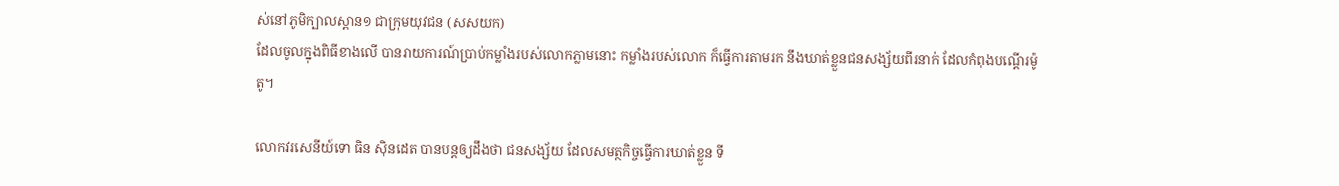ស់នៅភូមិក្បាលស្ពាន១ ជាក្រុមយុវជន (សសយក)
ដែលចូលក្នុងពិធីខាងលើ បានរាយការណ៍ប្រាប់កម្លាំងរបស់លោកភ្លាមនោះ កម្លាំងរបស់លោក ក៏ធ្វើការតាមរក នឹងឃាត់ខ្លួនជនសង្ស័យពីរនាក់ ដែលកំពុងបណ្តើរម៉ូតូ។

លោកវរសេនីយ៍ទោ ធិន ស៊ិនដេត បានបន្តឲ្យដឹងថា ជនសង្ស័យ ដែលសមត្ថកិច្ចធ្វើការឃាត់ខ្លួន ទី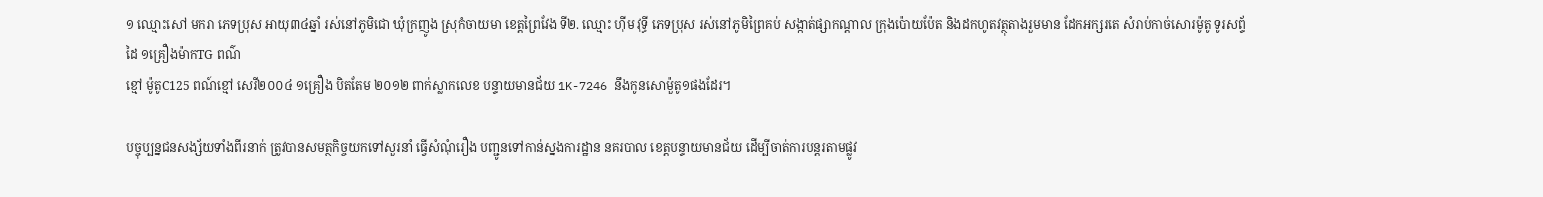១ ឈ្មោះសៅ មករា ភេទប្រុស អាយុ៣៤ឆ្នាំ រស់នៅភូមិជោ ឃុំក្រញូង ស្រុកំចាយមា ខេត្តព្រៃវែង ទី២. ឈ្មោះ ហ៊ីម វុទ្ធី ភេទប្រុស រស់នៅភូមិព្រៃគប់ សង្កាត់ផ្សាកណ្តាល ក្រុងប៉ោយប៉ែត និងដកហូតវត្ថុតាងរួមមាន ដែកអក្សរតេ សំរាប់កាច់សោរម៉ូតូ ទូរសព្ទ័ដៃ ១គ្រឿងម៉ាកTG ពណ៌
ខ្មៅ ម៉ូតូC125 ពណ៍ខ្មៅ សេរី២០០៤ ១គ្រឿង បិតតែម ២០១២ ពាក់ស្លាកលេខ បន្ទាយមានជ័យ 1K-7246 នឹងកូនសោម៉ួតូ១ផងដែរ។

បច្ចុប្បន្នជនសង្ស័យទាំងពីរនាក់ ត្រូវបានសមត្ថកិច្ចយកទៅសួរនាំ ធ្វើសំណុំរឿង បញ្ជូនទៅកាន់ស្នងការដ្ឋាន នគរបាល ខេត្តបន្ទាយមានជ័យ ដើម្បីចាត់ការបន្តរតាមផ្លូវ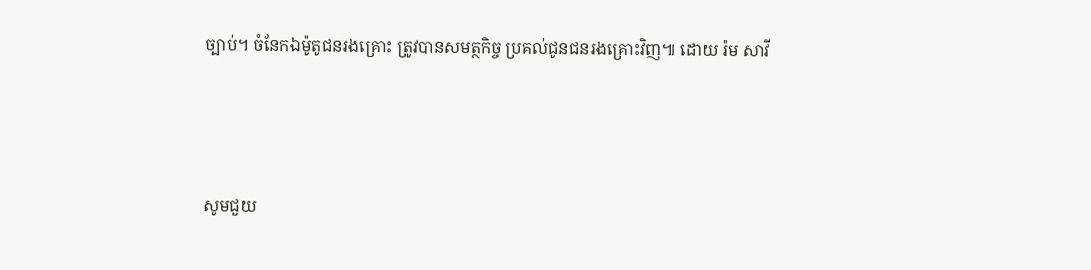ច្បាប់។ ចំនែកឯម៉ូតូជនរងគ្រោះ ត្រូវបានសមត្ថកិច្ច ប្រគល់ជូនជនរងគ្រោះវិញ៕ ដោយ រ៉ម សាវី



សូមជួយ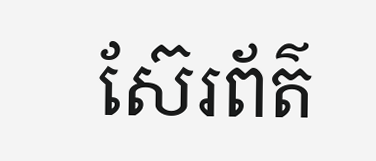ស៊ែរព័ត៌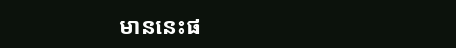មាននេះផ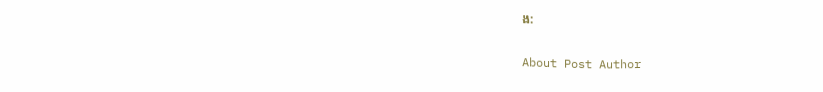ង:

About Post Author